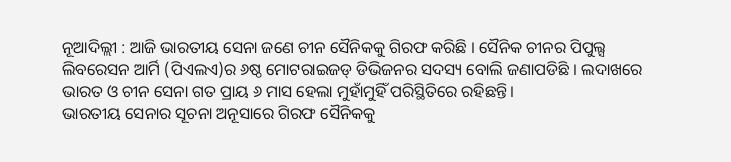ନୂଆଦିଲ୍ଲୀ : ଆଜି ଭାରତୀୟ ସେନା ଜଣେ ଚୀନ ସୈନିକକୁ ଗିରଫ କରିଛି । ସୈନିକ ଚୀନର ପିପୁଲ୍ସ ଲିବରେସନ ଆର୍ମି (ପିଏଲଏ)ର ୬ଷ୍ଠ ମୋଟରାଇଜଡ୍ ଡିଭିଜନର ସଦସ୍ୟ ବୋଲି ଜଣାପଡିଛି । ଲଦାଖରେ ଭାରତ ଓ ଚୀନ ସେନା ଗତ ପ୍ରାୟ ୬ ମାସ ହେଲା ମୁହାଁମୁହିଁ ପରିସ୍ଥିତିରେ ରହିଛନ୍ତି।
ଭାରତୀୟ ସେନାର ସୂଚନା ଅନୂସାରେ ଗିରଫ ସୈନିକକୁ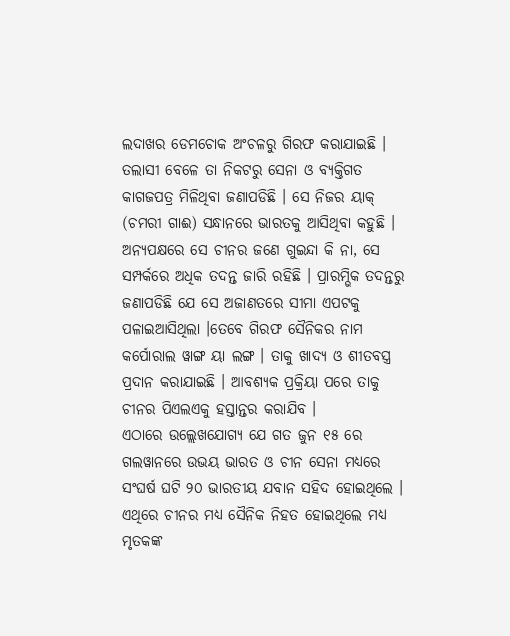ଲଦାଖର ଡେମଚୋକ ଅଂଚଳରୁ ଗିରଫ କରାଯାଇଛି । ତଲାସୀ ବେଳେ ତା ନିକଟରୁ ସେନା ଓ ବ୍ୟକ୍ତିଗତ କାଗଜପତ୍ର ମିଳିଥିବା ଜଣାପଡିଛି । ସେ ନିଜର ୟାକ୍ (ଚମରୀ ଗାଈ) ସନ୍ଧାନରେ ଭାରତକୁ ଆସିଥିବା କହୁଛି । ଅନ୍ୟପକ୍ଷରେ ସେ ଚୀନର ଜଣେ ଗୁଇନ୍ଦା କି ନା, ସେ ସମ୍ପର୍କରେ ଅଧିକ ତଦନ୍ତ ଜାରି ରହିଛି । ପ୍ରାରମ୍ଭିକ ତଦନ୍ତରୁ ଜଣାପଡିଛି ଯେ ସେ ଅଜାଣତରେ ସୀମା ଏପଟକୁ ପଳାଇଆସିଥିଲା ।ତେବେ ଗିରଫ ସୈନିକର ନାମ କର୍ପୋରାଲ ୱାଙ୍ଗ ୟା ଲଙ୍ଗ । ତାକୁ ଖାଦ୍ୟ ଓ ଶୀତବସ୍ତ୍ର ପ୍ରଦାନ କରାଯାଇଛି । ଆବଶ୍ୟକ ପ୍ରକ୍ରିୟା ପରେ ତାକୁ ଚୀନର ପିଏଲଏକୁ ହସ୍ତାନ୍ତର କରାଯିବ ।
ଏଠାରେ ଉଲ୍ଲେଖଯୋଗ୍ୟ ଯେ ଗତ ଜୁନ ୧୫ ରେ ଗଲୱାନରେ ଉଭୟ ଭାରତ ଓ ଚୀନ ସେନା ମଧ୍ୟରେ ସଂଘର୍ଷ ଘଟି ୨୦ ଭାରତୀୟ ଯବାନ ସହିଦ ହୋଇଥିଲେ । ଏଥିରେ ଚୀନର ମଧ୍ୟ ସୈନିକ ନିହତ ହୋଇଥିଲେ ମଧ୍ୟ ମୃତକଙ୍କ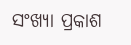ସଂଖ୍ୟା ପ୍ରକାଶ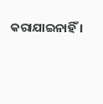କରାଯାଇନାହିଁ ।